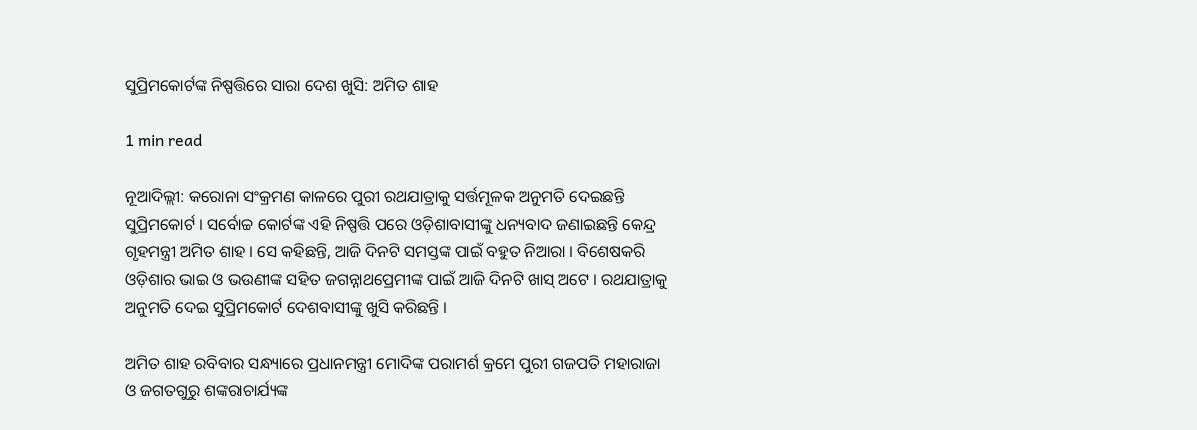ସୁପ୍ରିମକୋର୍ଟଙ୍କ ନିଷ୍ପତ୍ତିରେ ସାରା ଦେଶ ଖୁସି: ଅମିତ ଶାହ

1 min read

ନୂଆଦିଲ୍ଲୀ: କରୋନା ସଂକ୍ରମଣ କାଳରେ ପୁରୀ ରଥଯାତ୍ରାକୁ ସର୍ତ୍ତମୂଳକ ଅନୁମତି ଦେଇଛନ୍ତି ସୁପ୍ରିମକୋର୍ଟ । ସର୍ବୋଚ୍ଚ କୋର୍ଟଙ୍କ ଏହି ନିଷ୍ପତ୍ତି ପରେ ଓଡ଼ିଶାବାସୀଙ୍କୁ ଧନ୍ୟବାଦ ଜଣାଇଛନ୍ତି କେନ୍ଦ୍ର ଗୃହମନ୍ତ୍ରୀ ଅମିତ ଶାହ । ସେ କହିଛନ୍ତି, ଆଜି ଦିନଟି ସମସ୍ତଙ୍କ ପାଇଁ ବହୁତ ନିଆରା । ବିଶେଷକରି ଓଡ଼ିଶାର ଭାଇ ଓ ଭଉଣୀଙ୍କ ସହିତ ଜଗନ୍ନାଥପ୍ରେମୀଙ୍କ ପାଇଁ ଆଜି ଦିନଟି ଖାସ୍ ଅଟେ । ରଥଯାତ୍ରାକୁ ଅନୁମତି ଦେଇ ସୁପ୍ରିମକୋର୍ଟ ଦେଶବାସୀଙ୍କୁ ଖୁସି କରିଛନ୍ତି ।

ଅମିତ ଶାହ ରବିବାର ସନ୍ଧ୍ୟାରେ ପ୍ରଧାନମନ୍ତ୍ରୀ ମୋଦିଙ୍କ ପରାମର୍ଶ କ୍ରମେ ପୁରୀ ଗଜପତି ମହାରାଜା ଓ ଜଗତଗୁରୁ ଶଙ୍କରାଚାର୍ଯ୍ୟଙ୍କ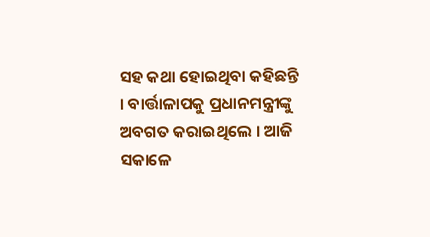ସହ କଥା ହୋଇଥିବା କହିଛନ୍ତି । ବାର୍ତ୍ତାଳାପକୁ ପ୍ରଧାନମନ୍ତ୍ରୀଙ୍କୁ ଅବଗତ କରାଇଥିଲେ । ଆଜି ସକାଳେ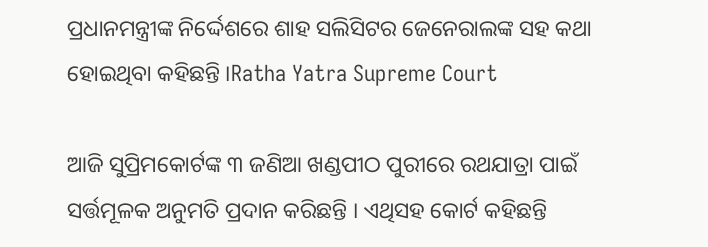ପ୍ରଧାନମନ୍ତ୍ରୀଙ୍କ ନିର୍ଦ୍ଦେଶରେ ଶାହ ସଲିସିଟର ଜେନେରାଲଙ୍କ ସହ କଥା ହୋଇଥିବା କହିଛନ୍ତି ।Ratha Yatra Supreme Court

ଆଜି ସୁପ୍ରିମକୋର୍ଟଙ୍କ ୩ ଜଣିଆ ଖଣ୍ଡପୀଠ ପୁରୀରେ ରଥଯାତ୍ରା ପାଇଁ ସର୍ତ୍ତମୂଳକ ଅନୁମତି ପ୍ରଦାନ କରିଛନ୍ତି । ଏଥିସହ କୋର୍ଟ କହିଛନ୍ତି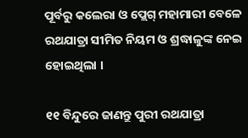ପୂର୍ବରୁ କଲେରା ଓ ପ୍ଲେଗ୍ ମହାମାରୀ ବେଳେ ରଥଯାତ୍ରା ସୀମିତ ନିୟମ ଓ ଶ୍ରଦ୍ଧାଳୁଙ୍କ ନେଇ ହୋଇଥିଲା ।

୧୧ ବିନ୍ଦୁରେ ଜାଣନ୍ତୁ ପୁରୀ ରଥଯାତ୍ରା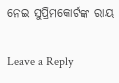ନେଇ ସୁପ୍ରିମକୋର୍ଟଙ୍କ ରାୟ

Leave a Reply